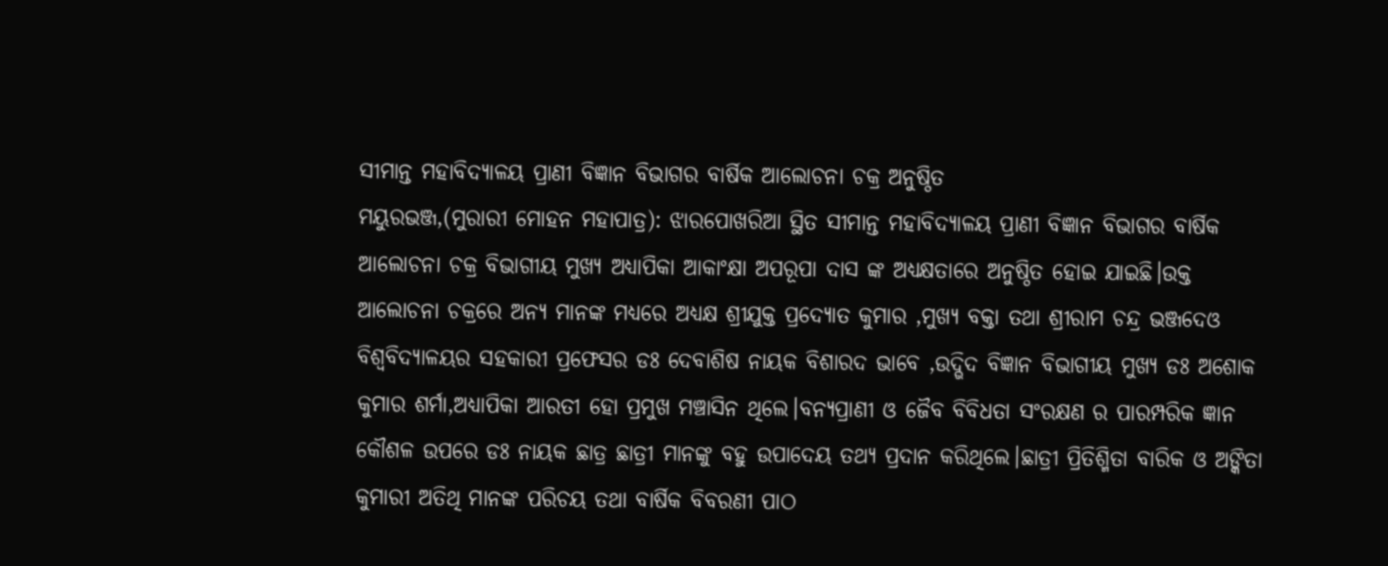ସୀମାନ୍ତ ମହାବିଦ୍ୟାଳୟ ପ୍ରାଣୀ ବିଜ୍ଞାନ ବିଭାଗର ବାର୍ଷିକ ଆଲୋଚନା ଚକ୍ର ଅନୁଷ୍ଠିତ
ମୟୁରଭଞ୍ଜ,(ମୁରାରୀ ମୋହନ ମହାପାତ୍ର): ଝାରପୋଖରିଆ ସ୍ଥିତ ସୀମାନ୍ତ ମହାବିଦ୍ୟାଳୟ ପ୍ରାଣୀ ବିଜ୍ଞାନ ବିଭାଗର ବାର୍ଷିକ ଆଲୋଚନା ଚକ୍ର ବିଭାଗୀୟ ମୁଖ୍ୟ ଅଧ୍ୟାପିକା ଆକାଂକ୍ଷା ଅପରୂପା ଦାସ ଙ୍କ ଅଧ୍ୟକ୍ଷତାରେ ଅନୁଷ୍ଠିତ ହୋଇ ଯାଇଛି।ଉକ୍ତ ଆଲୋଚନା ଚକ୍ରରେ ଅନ୍ୟ ମାନଙ୍କ ମଧ୍ୟରେ ଅଧ୍ୟକ୍ଷ ଶ୍ରୀଯୁକ୍ତ ପ୍ରଦ୍ୟୋତ କୁମାର ,ମୁଖ୍ୟ ବକ୍ତା ତଥା ଶ୍ରୀରାମ ଚନ୍ଦ୍ର ଭଞ୍ଜଦେଓ ବିଶ୍ଵବିଦ୍ୟାଳୟର ସହକାରୀ ପ୍ରଫେସର ଡଃ ଦେବାଶିଷ ନାୟକ ବିଶାରଦ ଭାବେ ,ଉଦ୍ଭିଦ ବିଜ୍ଞାନ ବିଭାଗୀୟ ମୁଖ୍ୟ ଡଃ ଅଶୋକ କୁମାର ଶର୍ମା,ଅଧ୍ୟାପିକା ଆରତୀ ହୋ ପ୍ରମୁଖ ମଞ୍ଚାସିନ ଥିଲେ।ବନ୍ୟପ୍ରାଣୀ ଓ ଜୈବ ବିବିଧତା ସଂରକ୍ଷଣ ର ପାରମ୍ପରିକ ଜ୍ଞାନ କୌଶଳ ଉପରେ ଡଃ ନାୟକ ଛାତ୍ର ଛାତ୍ରୀ ମାନଙ୍କୁ ବହୁ ଉପାଦେୟ ତଥ୍ୟ ପ୍ରଦାନ କରିଥିଲେ।ଛାତ୍ରୀ ପ୍ରିତିଶ୍ମିତା ବାରିକ ଓ ଅଙ୍କିତା କୁମାରୀ ଅତିଥି ମାନଙ୍କ ପରିଚୟ ତଥା ବାର୍ଷିକ ବିବରଣୀ ପାଠ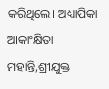କରିଥିଲେ। ଅଧ୍ୟାପିକା ଆକାଂକ୍ଷିତା ମହାନ୍ତି,ଶ୍ରୀଯୁକ୍ତ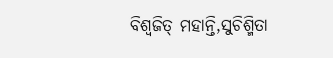ବିଶ୍ୱଜିତ୍ ମହାନ୍ତି,ସୁଚିଶ୍ମିତା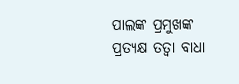ପାଲଙ୍କ ପ୍ରମୁଖଙ୍କ ପ୍ରତ୍ୟକ୍ଷ ତତ୍ୱା ବାଧା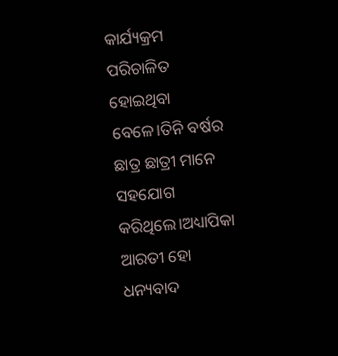କାର୍ଯ୍ୟକ୍ରମ ପରିଚାଳିତ ହୋଇଥିବା ବେଳେ।ତିନି ବର୍ଷର ଛାତ୍ର ଛାତ୍ରୀ ମାନେ ସହଯୋଗ କରିଥିଲେ।ଅଧ୍ୟାପିକା ଆରତୀ ହୋ ଧନ୍ୟବାଦ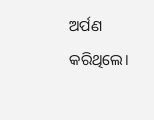ଅର୍ପଣ କରିଥିଲେ।